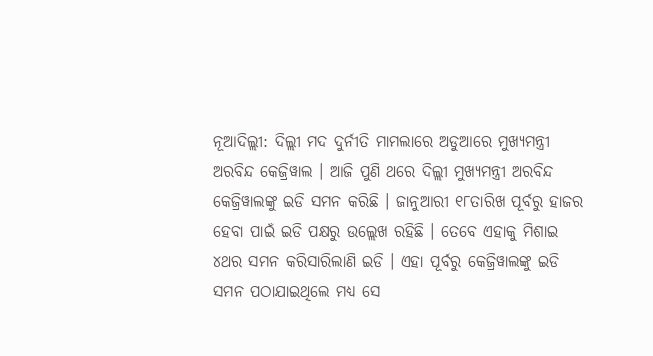ନୂଆଦିଲ୍ଲୀ: ଦିଲ୍ଲୀ ମଦ ଦୁର୍ନୀତି ମାମଲାରେ ଅଡୁଆରେ ମୁଖ୍ୟମନ୍ତ୍ରୀ ଅରବିନ୍ଦ କେଜ୍ରିୱାଲ । ଆଜି ପୁଣି ଥରେ ଦିଲ୍ଲୀ ମୁଖ୍ୟମନ୍ତ୍ରୀ ଅରବିନ୍ଦ କେଜ୍ରିୱାଲଙ୍କୁ ଇଡି ସମନ କରିଛି । ଜାନୁଆରୀ ୧୮ତାରିଖ ପୂର୍ବରୁ ହାଜର ହେବା ପାଇଁ ଇଡି ପକ୍ଷରୁ ଉଲ୍ଲେଖ ରହିଛି । ତେବେ ଏହାକୁ ମିଶାଇ ୪ଥର ସମନ କରିସାରିଲାଣି ଇଡି । ଏହା ପୂର୍ବରୁ କେଜ୍ରିୱାଲଙ୍କୁ ଇଡି ସମନ ପଠାଯାଇଥିଲେ ମଧ୍ୟ ସେ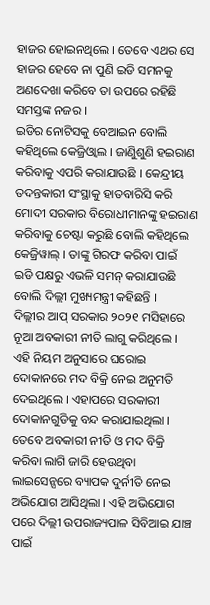ହାଜର ହୋଇନଥିଲେ । ତେବେ ଏଥର ସେ ହାଜର ହେବେ ନା ପୁଣି ଇଡି ସମନକୁ ଅଣଦେଖା କରିବେ ତା ଉପରେ ରହିଛି ସମସ୍ତଙ୍କ ନଜର ।
ଇଡିର ନୋଟିସକୁ ବେଆଇନ ବୋଲି କହିଥିଲେ କେଜ୍ରିଓ୍ବାଲ । ଜାଣିୁଶୁଣି ହଇରାଣ କରିବାକୁ ଏପରି କରାଯାଉଛି । କେନ୍ଦ୍ରୀୟ ତଦନ୍ତକାରୀ ସଂସ୍ଥାକୁ ହାତବାରିସି କରି ମୋଦୀ ସରକାର ବିରୋଧୀମାନଙ୍କୁ ହଇରାଣ କରିବାକୁ ଚେଷ୍ଟା କରୁଛି ବୋଲି କହିଥିଲେ କେଜ୍ରିୱାଲ୍ । ତାଙ୍କୁ ଗିରଫ କରିବା ପାଇଁ ଇଡି ପକ୍ଷରୁ ଏଭଳି ସମନ୍ କରାଯାଉଛି ବୋଲି ଦିଲ୍ଲୀ ମୁଖ୍ୟମନ୍ତ୍ରୀ କହିଛନ୍ତି ।
ଦିଲ୍ଲୀର ଆପ୍ ସରକାର ୨୦୨୧ ମସିହାରେ ନୂଆ ଅବକାରୀ ନୀତି ଲାଗୁ କରିଥିଲେ । ଏହି ନିୟମ ଅନୁସାରେ ଘରୋଇ ଦୋକାନରେ ମଦ ବିକ୍ରି ନେଇ ଅନୁମତି ଦେଇଥିଲେ । ଏହାପରେ ସରକାରୀ ଦୋକାନଗୁଡିକୁ ବନ୍ଦ କରାଯାଇଥିଲା । ତେବେ ଅବକାରୀ ନୀତି ଓ ମଦ ବିକ୍ରି କରିବା ଲାଗି ଜାରି ହେଉଥିବା ଲାଇସେନ୍ସରେ ବ୍ୟାପକ ଦୁର୍ନୀତି ନେଇ ଅଭିଯୋଗ ଆସିଥିଲା । ଏହି ଅଭିଯୋଗ ପରେ ଦିଲ୍ଲୀ ଉପରାଜ୍ୟପାଳ ସିବିଆଇ ଯାଞ୍ଚ ପାଇଁ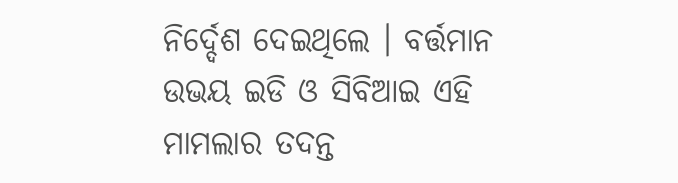ନିର୍ଦ୍ଦେଶ ଦେଇଥିଲେ । ବର୍ତ୍ତମାନ ଉଭୟ ଇଡି ଓ ସିବିଆଇ ଏହି ମାମଲାର ତଦନ୍ତ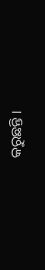କରୁଛନ୍ତି ।